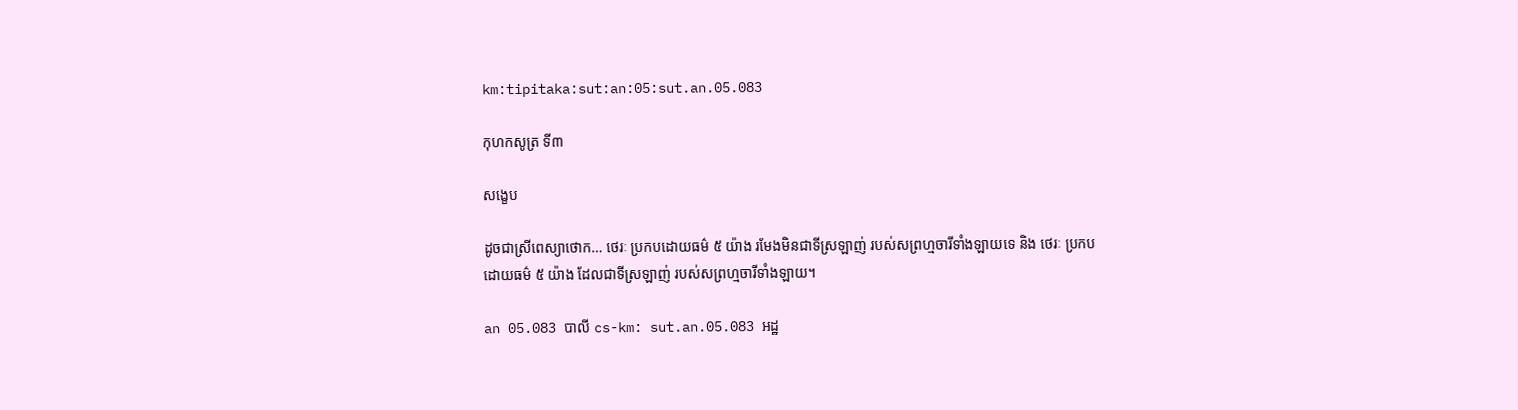km:tipitaka:sut:an:05:sut.an.05.083

កុហកសូត្រ ទី៣

សង្ខេប

ដូចជាស្រីពេស្យាថោក… ថេរៈ ប្រកបដោយធម៌ ៥ យ៉ាង រមែងមិនជាទីស្រឡាញ់ របស់សព្រហ្មចារីទាំងឡាយទេ និង ថេរៈ ប្រកបដោយធម៌ ៥ យ៉ាង ដែលជាទីស្រឡាញ់ របស់សព្រហ្មចារីទាំងឡាយ។

an 05.083 បាលី cs-km: sut.an.05.083 អដ្ឋ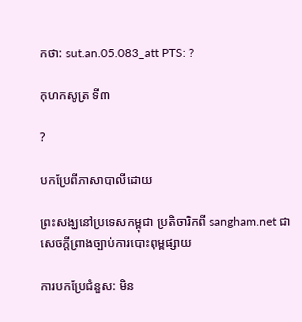កថា: sut.an.05.083_att PTS: ?

កុហកសូត្រ ទី៣

?

បកប្រែពីភាសាបាលីដោយ

ព្រះសង្ឃនៅប្រទេសកម្ពុជា ប្រតិចារិកពី sangham.net ជាសេចក្តីព្រាងច្បាប់ការបោះពុម្ពផ្សាយ

ការបកប្រែជំនួស: មិន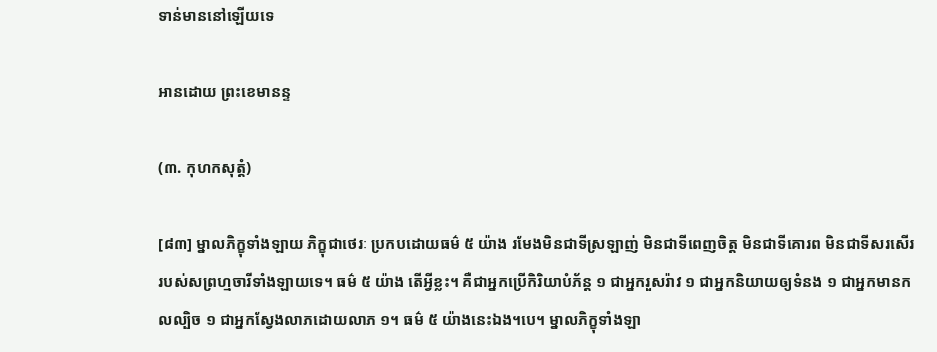ទាន់មាននៅឡើយទេ

អានដោយ ព្រះខេមានន្ទ

(៣. កុហកសុត្តំ)

[៨៣] ម្នាលភិក្ខុទាំងឡាយ ភិក្ខុជាថេរៈ ប្រកបដោយធម៌ ៥ យ៉ាង រមែងមិនជាទីស្រឡាញ់ មិនជាទីពេញចិត្ត មិនជាទីគោរព មិនជាទីសរសើរ របស់សព្រហ្មចារីទាំងឡាយទេ។ ធម៌ ៥ យ៉ាង តើអ្វីខ្លះ។ គឺជាអ្នកប្រើកិរិយាបំភ័ន្ត ១ ជាអ្នករួសរ៉ាវ ១ ជាអ្នកនិយាយឲ្យទំនង ១ ជាអ្នកមានកលល្បិច ១ ជាអ្នកស្វែងលាភដោយលាភ ១។ ធម៌ ៥ យ៉ាងនេះឯង។បេ។ ម្នាលភិក្ខុទាំងឡា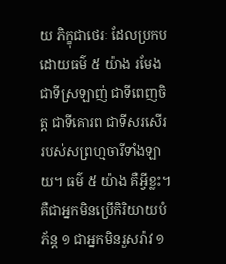យ ភិក្ខុជាថេរៈ ដែលប្រកបដោយធម៌ ៥ យ៉ាង រមែងជាទីស្រឡាញ់ ជាទីពេញចិត្ត ជាទីគោរព ជាទីសរសើរ របស់សព្រហ្មចារីទាំងឡាយ។ ធម៌ ៥ យ៉ាង គឺអ្វីខ្លះ។ គឺជាអ្នកមិនប្រើកិរិយាយបំភ័ន្ត ១ ជាអ្នកមិនរួសរ៉ាវ ១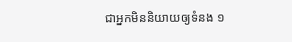ជាអ្នកមិននិយាយឲ្យទំនង ១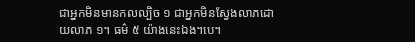ជាអ្នកមិនមានកលល្បិច ១ ជាអ្នកមិនស្វែងលាភដោយលាភ ១។ ធម៌ ៥ យ៉ាងនេះឯង។បេ។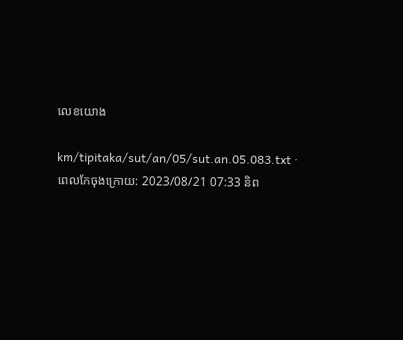លេខយោង

km/tipitaka/sut/an/05/sut.an.05.083.txt · ពេលកែចុងក្រោយ: 2023/08/21 07:33 និព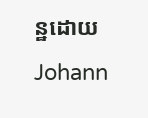ន្ឋដោយ Johann